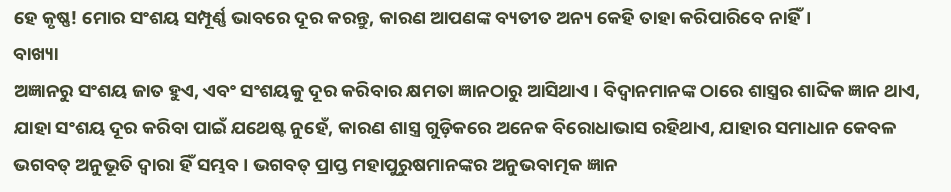ହେ କୃଷ୍ଣ! ମୋର ସଂଶୟ ସମ୍ପୂର୍ଣ୍ଣ ଭାବରେ ଦୂର କରନ୍ତୁ, କାରଣ ଆପଣଙ୍କ ବ୍ୟତୀତ ଅନ୍ୟ କେହି ତାହା କରିପାରିବେ ନାହିଁ।
ବାଖ୍ୟା
ଅଜ୍ଞାନରୁ ସଂଶୟ ଜାତ ହୁଏ, ଏବଂ ସଂଶୟକୁ ଦୂର କରିବାର କ୍ଷମତା ଜ୍ଞାନଠାରୁ ଆସିଥାଏ । ବିଦ୍ୱାନମାନଙ୍କ ଠାରେ ଶାସ୍ତ୍ରର ଶାବ୍ଦିକ ଜ୍ଞାନ ଥାଏ, ଯାହା ସଂଶୟ ଦୂର କରିବା ପାଇଁ ଯଥେଷ୍ଟ ନୁହେଁ, କାରଣ ଶାସ୍ତ୍ର ଗୁଡ଼ିକରେ ଅନେକ ବିରୋଧାଭାସ ରହିଥାଏ, ଯାହାର ସମାଧାନ କେବଳ ଭଗବତ୍ ଅନୁଭୂତି ଦ୍ୱାରା ହିଁ ସମ୍ଭବ । ଭଗବତ୍ ପ୍ରାପ୍ତ ମହାପୁରୁଷମାନଙ୍କର ଅନୁଭବାତ୍ମକ ଜ୍ଞାନ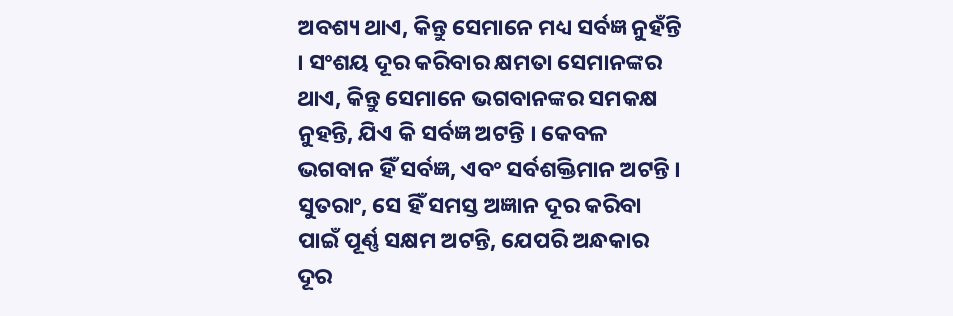ଅବଶ୍ୟ ଥାଏ, କିନ୍ତୁ ସେମାନେ ମଧ୍ୟ ସର୍ବଜ୍ଞ ନୁହଁନ୍ତି । ସଂଶୟ ଦୂର କରିବାର କ୍ଷମତା ସେମାନଙ୍କର ଥାଏ, କିନ୍ତୁ ସେମାନେ ଭଗବାନଙ୍କର ସମକକ୍ଷ ନୁହନ୍ତି, ଯିଏ କି ସର୍ବଜ୍ଞ ଅଟନ୍ତି । କେବଳ ଭଗବାନ ହିଁ ସର୍ବଜ୍ଞ, ଏବଂ ସର୍ବଶକ୍ତିମାନ ଅଟନ୍ତି । ସୁତରାଂ, ସେ ହିଁ ସମସ୍ତ ଅଜ୍ଞାନ ଦୂର କରିବା ପାଇଁ ପୂର୍ଣ୍ଣ ସକ୍ଷମ ଅଟନ୍ତି, ଯେପରି ଅନ୍ଧକାର ଦୂର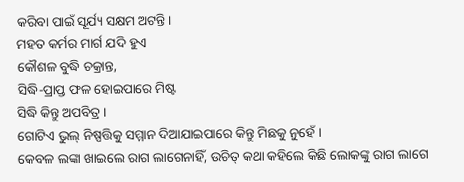କରିବା ପାଇଁ ସୂର୍ଯ୍ୟ ସକ୍ଷମ ଅଟନ୍ତି।
ମହତ କର୍ମର ମାର୍ଗ ଯଦି ହୁଏ
କୌଶଳ ବୁଦ୍ଧି ଚକ୍ରାନ୍ତ,
ସିଦ୍ଧି-ପ୍ରାପ୍ତ ଫଳ ହୋଇପାରେ ମିଷ୍ଟ
ସିଦ୍ଧି କିନ୍ତୁ ଅପବିତ୍ର ।
ଗୋଟିଏ ଭୁଲ୍ ନିଷ୍ପତ୍ତିକୁ ସମ୍ମାନ ଦିଆଯାଇପାରେ କିନ୍ତୁ ମିଛକୁ ନୁହେଁ ।
କେବଳ ଲଙ୍କା ଖାଇଲେ ରାଗ ଲାଗେନାହିଁ, ଉଚିତ୍ କଥା କହିଲେ କିଛି ଲୋକଙ୍କୁ ରାଗ ଲାଗେ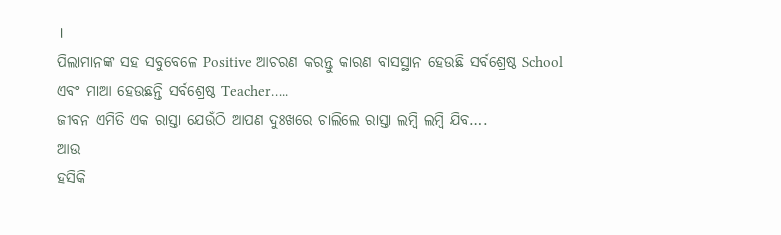।
ପିଲାମାନଙ୍କ ସହ ସବୁବେଳେ Positive ଆଚରଣ କରନ୍ତୁ କାରଣ ବାସସ୍ଥାନ ହେଉଛି ସର୍ବଶ୍ରେଷ୍ଠ School ଏବଂ ମାଆ ହେଉଛନ୍ତି ସର୍ବଶ୍ରେଷ୍ଠ Teacher…..
ଜୀବନ ଏମିତି ଏକ ରାସ୍ତା ଯେଉଁଠି ଆପଣ ଦୁଃଖରେ ଚାଲିଲେ ରାସ୍ତା ଲମ୍ବି ଲମ୍ବି ଯିବ….
ଆଉ
ହସିକି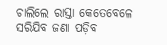ଚାଲିଲେ ରାସ୍ତା କେତେବେଳେ ସରିଯିବ ଜଣା ପଡ଼ିବ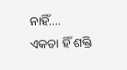ନାହିଁ….
ଏକତା ହିଁ ଶକ୍ତି